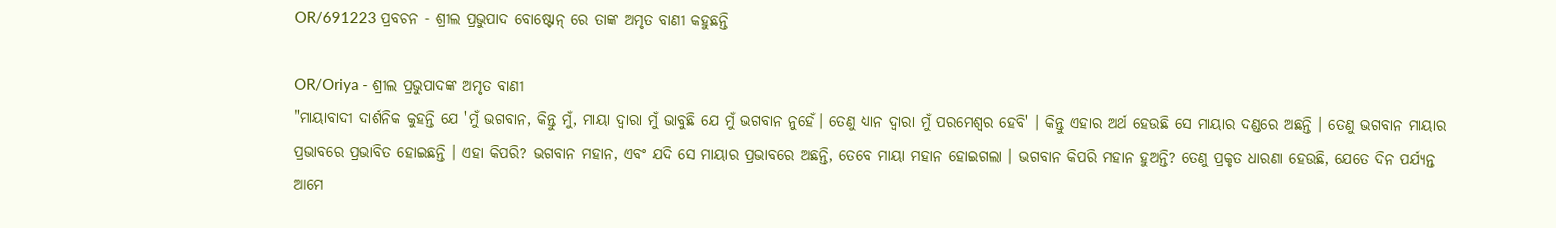OR/691223 ପ୍ରବଚନ - ଶ୍ରୀଲ ପ୍ରଭୁପାଦ ବୋଷ୍ଟୋନ୍ ରେ ତାଙ୍କ ଅମୃତ ବାଣୀ କହୁଛନ୍ତି

OR/Oriya - ଶ୍ରୀଲ ପ୍ରଭୁପାଦଙ୍କ ଅମୃତ ବାଣୀ
"ମାୟାବାଦୀ ଦାର୍ଶନିକ କୁହନ୍ତି ଯେ 'ମୁଁ ଭଗବାନ, କିନ୍ତୁ ମୁଁ, ମାୟା ଦ୍ୱାରା ମୁଁ ଭାବୁଛି ଯେ ମୁଁ ଭଗବାନ ନୁହେଁ। ତେଣୁ ଧ୍ୟାନ ଦ୍ୱାରା ମୁଁ ପରମେଶ୍ୱର ହେବି' । କିନ୍ତୁ ଏହାର ଅର୍ଥ ହେଉଛି ସେ ମାୟାର ଦଣ୍ଡରେ ଅଛନ୍ତି । ତେଣୁ ଭଗବାନ ମାୟାର ପ୍ରଭାବରେ ପ୍ରଭାବିତ ହୋଇଛନ୍ତି । ଏହା କିପରି? ଭଗବାନ ମହାନ, ଏବଂ ଯଦି ସେ ମାୟାର ପ୍ରଭାବରେ ଅଛନ୍ତି, ତେବେ ମାୟା ମହାନ ହୋଇଗଲା । ଭଗବାନ କିପରି ମହାନ ହୁଅନ୍ତି? ତେଣୁ ପ୍ରକୃତ ଧାରଣା ହେଉଛି, ଯେତେ ଦିନ ପର୍ଯ୍ୟନ୍ତ ଆମେ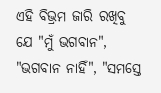ଏହି ବିଭ୍ରମ ଜାରି ରଖିବୁ ଯେ "ମୁଁ ଭଗବାନ", "ଭଗବାନ ନାହିଁ", "ସମସ୍ତେ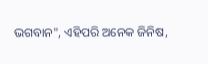ଭଗବାନ", ଏହିପରି ଅନେକ ଜିନିଷ,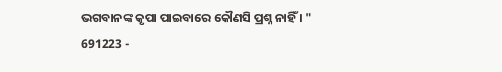ଭଗବାନଙ୍କ କୃପା ପାଇବାରେ କୌଣସି ପ୍ରଶ୍ନ ନାହିଁ । "
691223 -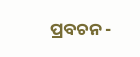ପ୍ରବଚନ -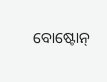ବୋଷ୍ଟୋନ୍